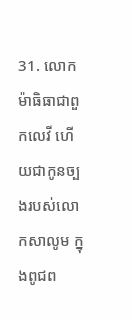31. លោកម៉ាធិធាជាពួកលេវី ហើយជាកូនច្បងរបស់លោកសាលូម ក្នុងពូជព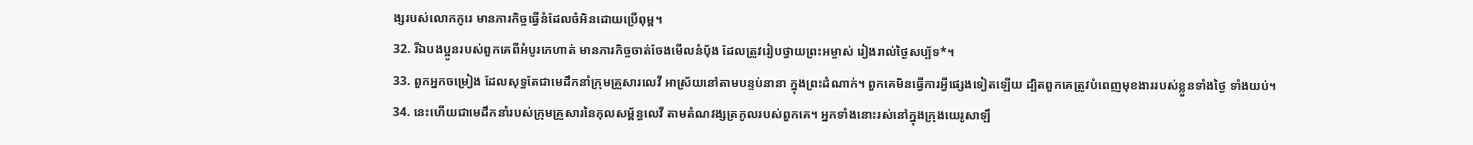ង្សរបស់លោកកូរេ មានភារកិច្ចធ្វើនំដែលចំអិនដោយប្រើពុម្ព។
32. រីឯបងប្អូនរបស់ពួកគេពីអំបូរកេហាត់ មានភារកិច្ចចាត់ចែងមើលនំបុ័ង ដែលត្រូវរៀបថ្វាយព្រះអម្ចាស់ រៀងរាល់ថ្ងៃសប្ប័ទ*។
33. ពួកអ្នកចម្រៀង ដែលសុទ្ធតែជាមេដឹកនាំក្រុមគ្រួសារលេវី អាស្រ័យនៅតាមបន្ទប់នានា ក្នុងព្រះដំណាក់។ ពួកគេមិនធ្វើការអ្វីផ្សេងទៀតឡើយ ដ្បិតពួកគេត្រូវបំពេញមុខងាររបស់ខ្លួនទាំងថ្ងៃ ទាំងយប់។
34. នេះហើយជាមេដឹកនាំរបស់ក្រុមគ្រួសារនៃកុលសម្ព័ន្ធលេវី តាមតំណវង្សត្រកូលរបស់ពួកគេ។ អ្នកទាំងនោះរស់នៅក្នុងក្រុងយេរូសាឡឹ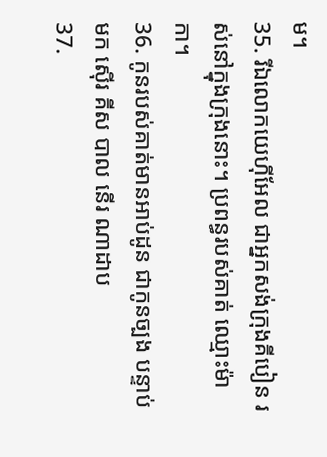ម។
35. រីឯលោកយេហ៊ីអែល ជាអ្នកសង់ក្រុងគីបៀន រស់នៅក្នុងក្រុងនោះ។ ប្រពន្ធរបស់គាត់ ឈ្មោះម៉ាកា។
36. កូនរបស់គាត់មានអាប់ដូន ជាកូនច្បង បន្ទាប់មក ស៊ើរ គីស បាល នើរ ណាដាប
37.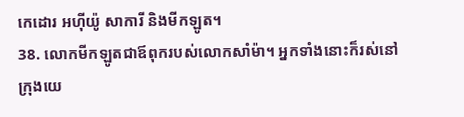កេដោរ អហ៊ីយ៉ូ សាការី និងមីកឡូត។
38. លោកមីកឡូតជាឪពុករបស់លោកសាំម៉ា។ អ្នកទាំងនោះក៏រស់នៅក្រុងយេ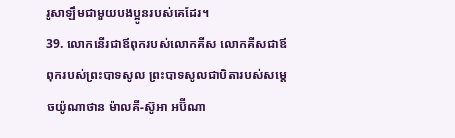រូសាឡឹមជាមួយបងប្អូនរបស់គេដែរ។
39. លោកនើរជាឪពុករបស់លោកគីស លោកគីសជាឪពុករបស់ព្រះបាទសូល ព្រះបាទសូលជាបិតារបស់សម្ដេចយ៉ូណាថាន ម៉ាលគី-ស៊ូអា អប៊ីណា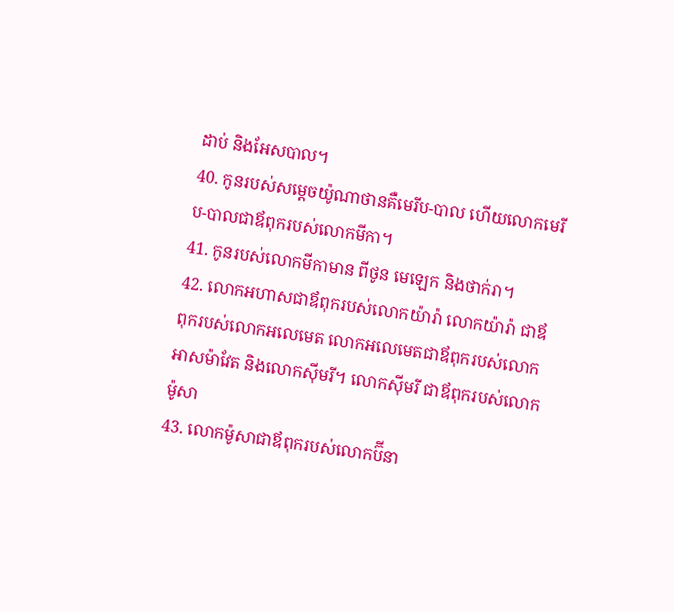ដាប់ និងអែសបាល។
40. កូនរបស់សម្ដេចយ៉ូណាថានគឺមេរីប-បាល ហើយលោកមេរីប-បាលជាឪពុករបស់លោកមីកា។
41. កូនរបស់លោកមីកាមាន ពីថូន មេឡេក និងថាក់រា។
42. លោកអហាសជាឪពុករបស់លោកយ៉ារ៉ា លោកយ៉ារ៉ា ជាឪពុករបស់លោកអលេមេត លោកអលេមេតជាឪពុករបស់លោកអាសម៉ាវែត និងលោកស៊ីមរី។ លោកស៊ីមរី ជាឪពុករបស់លោកម៉ូសា
43. លោកម៉ូសាជាឪពុករបស់លោកប៊ីនា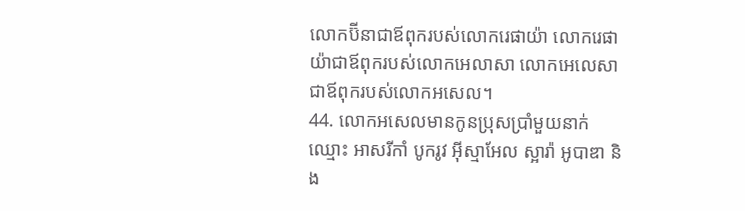លោកប៊ីនាជាឪពុករបស់លោករេផាយ៉ា លោករេផាយ៉ាជាឪពុករបស់លោកអេលាសា លោកអេលេសាជាឪពុករបស់លោកអសេល។
44. លោកអសេលមានកូនប្រុសប្រាំមួយនាក់ ឈ្មោះ អាសរីកាំ បូករូវ អ៊ីស្មាអែល ស្អារ៉ា អូបាឌា និង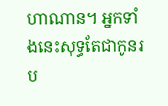ហាណាន។ អ្នកទាំងនេះសុទ្ធតែជាកូនរប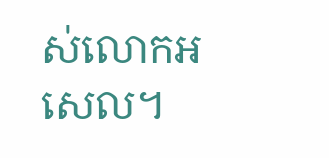ស់លោកអសេល។